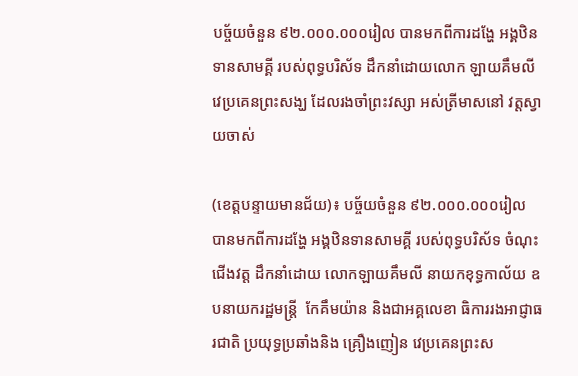បច្ច័យចំនួន ៩២.០០០.០០០រៀល បានមកពីការដង្ហែ អង្គឋិនទានសាមគ្គី របស់ពុទ្ធបរិស័ទ ដឹកនាំដោយលោក ឡាយគឹមលី វេប្រគេនព្រះសង្ឃ ដែលរងចាំព្រះវស្សា អស់ត្រីមាសនៅ វត្តស្វាយចាស់

(ខេត្តបន្ទាយមានជ័យ)៖ បច្ច័យចំនួន ៩២.០០០.០០០រៀល បានមកពីការដង្ហែ អង្គឋិនទានសាមគ្គី របស់ពុទ្ធបរិស័ទ ចំណុះជើងវត្ត ដឹកនាំដោយ លោកឡាយគឹមលី នាយកខុទ្ធកាល័យ ឧបនាយករដ្ឋមន្ត្រី  កែគឹមយ៉ាន និងជាអគ្គលេខា ធិការរងអាជ្ញាធរជាតិ ប្រយុទ្ធប្រឆាំងនិង គ្រឿងញៀន វេប្រគេនព្រះស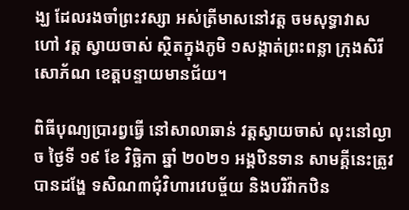ង្ឃ ដែលរងចាំព្រះវស្សា អស់ត្រីមាសនៅវត្ត ចមសុទ្ធាវាស ហៅ វត្ត ស្វាយចាស់ ស្ថិតក្នុងភូមិ ១សង្កាត់ព្រះពន្លា ក្រុងសិរីសោភ័ណ ខេត្តបន្ទាយមានជ័យ។

ពិធីបុណ្យប្រារព្វធ្វើ នៅសាលាឆាន់ វត្តស្វាយចាស់ លុះនៅល្ងាច ថ្ងៃទី ១៩ ខែ វិច្ឆិកា ឆ្នាំ ២០២១ អង្គឋិនទាន សាមគ្គីនេះត្រូវបានដង្ហែ ទសិណ៣ជុំវិហារវេបច្ច័យ និងបរិវ៉ាកឋិន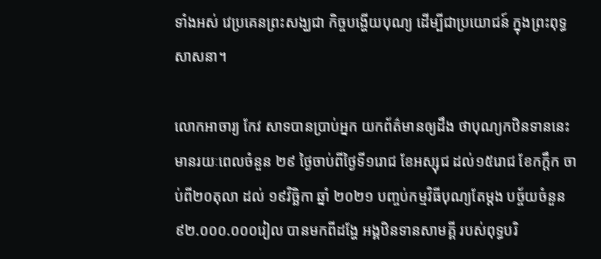ទាំងអស់ វេប្រគេនព្រះសង្ឃជា កិច្ចបង្ហើយបុណ្យ ដើម្បីជាប្រយោជន៍ ក្នុងព្រះពុទ្ធសាសនា។

លោកអាចារ្យ កែវ សាទបានប្រាប់អ្នក យកព័ត៌មានឲ្យដឹង ថាបុណ្យកឋិនទាននេះ មានរយៈពេលចំនួន ២៩ ថ្ងៃចាប់ពីថ្ងៃទី១រោជ ខែអស្សុជ ដល់១៥រោជ ខែកក្តឹក ចាប់ពី២០តុលា ដល់ ១៩វិច្ឆិកា ឆ្នាំ ២០២១ បញ្ចប់កម្មវិធីបុណ្យតែម្ដង បច្ច័យចំនួន ៩២.០០០.០០០រៀល បានមកពីដង្ហែ អង្គឋិនទានសាមគ្គី របស់ពុទ្ធបរិ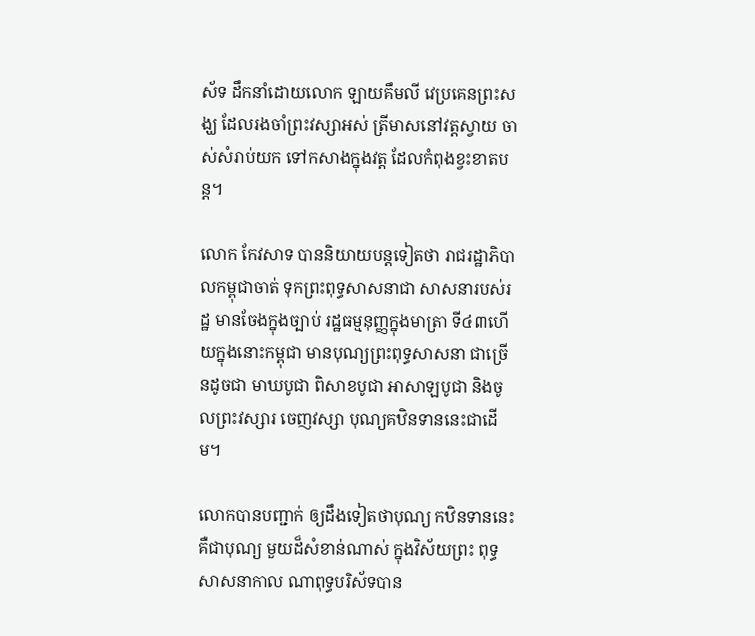ស័ទ ដឹកនាំដោយលោក ឡាយគឹមលី វេប្រគេនព្រះសង្ឃ ដែលរងចាំព្រះវស្សាអស់ ត្រីមាសនៅវត្តស្វាយ ចាស់សំរាប់យក ទៅកសាងក្នុងវត្ត ដែលកំពុងខ្វះខាតបន្ត។

លោក កែវសាទ បាននិយាយបន្តទៀតថា រាជរដ្ឋាភិបាលកម្ពុជាចាត់ ទុកព្រះពុទ្ធសាសនាជា សាសនារបស់រដ្ឋ មានចែងក្នុងច្បាប់ រដ្ឋធម្មនុញ្ញក្នុងមាត្រា ទី៤៣ហើយក្នុងនោះកម្ពុជា មានបុណ្យព្រះពុទ្ធសាសនា ជាច្រើនដូចជា មាឃបូជា ពិសាខបូជា អាសាឡបូជា និងចូលព្រះវស្សារ ចេញវស្សា បុណ្យគឋិនទាននេះជាដើម។

លោកបានបញ្ជាក់ ឲ្យដឹងទៀតថាបុណ្យ កឋិនទាននេះគឺជាបុណ្យ មួយដ៏សំខាន់ណាស់ ក្នុងវិស័យព្រះ ពុទ្ធសាសនាកាល ណាពុទ្ធបរិស័ទបាន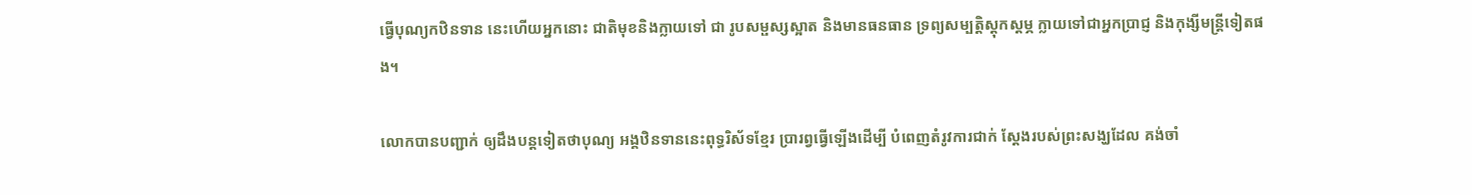ធ្វើបុណ្យកឋិនទាន នេះហើយអ្នកនោះ ជាតិមុខនិងក្លាយទៅ ជា រូបសម្ផស្សស្អាត និងមានធនធាន ទ្រព្យសម្បត្តិស្តុកស្តម្ភ ក្លាយទៅជាអ្នកប្រាជ្ញ និងកុង្សីមន្ត្រីទៀតផង។

លោកបានបញ្ជាក់ ឲ្យដឹងបន្តទៀតថាបុណ្យ អង្គឋិនទាននេះពុទ្ធរិស័ទខ្មែរ ប្រារព្វធ្វើឡើងដើម្បី បំពេញតំរូវការជាក់ ស្តែងរបស់ព្រះសង្ឃដែល គង់ចាំ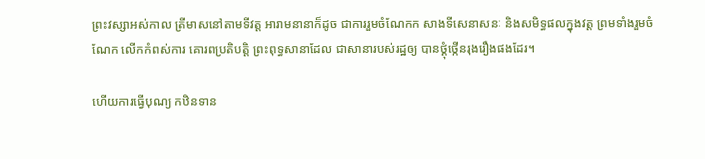ព្រះវស្សាអស់កាល ត្រីមាសនៅតាមទីវត្ត អារាមនានាក៏ដូច ជាការរួមចំណែកក សាងទីសេនាសនៈ និងសមិទ្ធផលក្នុងវត្ត ព្រមទាំងរួមចំណែក លើកកំពស់ការ គោរពប្រតិបត្តិ ព្រះពុទ្ធសានាដែល ជាសានារបស់រដ្ឋឲ្យ បានថ្គុំថ្កើនរុងរឿងផងដែរ។

ហើយការធ្វើបុណ្យ កឋិនទាន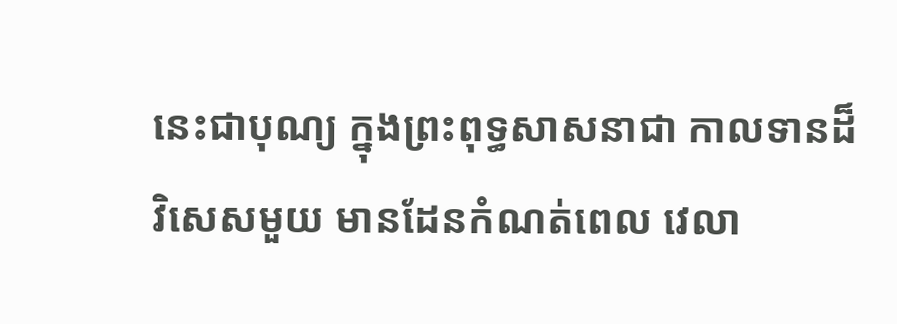នេះជាបុណ្យ ក្នុងព្រះពុទ្ធសាសនាជា កាលទានដ៏វិសេសមួយ មានដែនកំណត់ពេល វេលា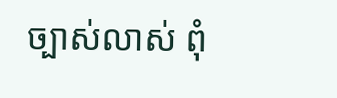ច្បាស់លាស់ ពុំ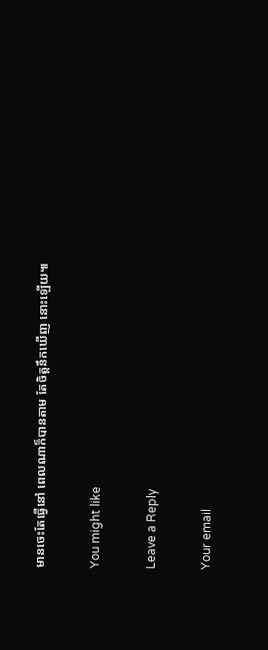មានចេះតែធ្វើនៅ ពេលណាក៏បានតាម តែចិត្តនឹកឃើញ នោះឡើយ៕

You might like

Leave a Reply

Your email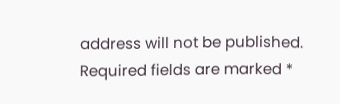address will not be published. Required fields are marked *